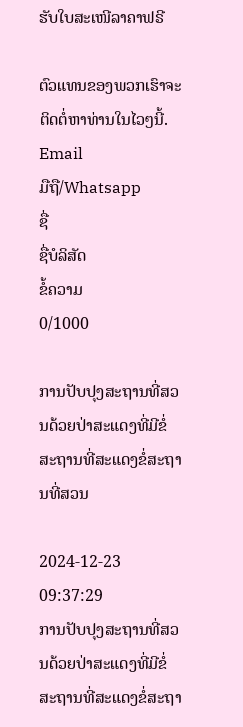ຮັບໃບສະເໜີລາຄາຟຣີ

ຕົວແທນຂອງພວກເຮົາຈະຕິດຕໍ່ຫາທ່ານໃນໄວໆນີ້.
Email
ມືຖື/Whatsapp
ຊື່
ຊື່ບໍລິສັດ
ຂໍ້ຄວາມ
0/1000

ການປັບປຸງສະຖານທີ່ສວນດ້ວຍປ່າສະແດງທີ່ມີຂໍ່ສະຖານທີ່ສະແດງຂໍ່ສະຖານທີ່ສວນ

2024-12-23 09:37:29
ການປັບປຸງສະຖານທີ່ສວນດ້ວຍປ່າສະແດງທີ່ມີຂໍ່ສະຖານທີ່ສະແດງຂໍ່ສະຖາ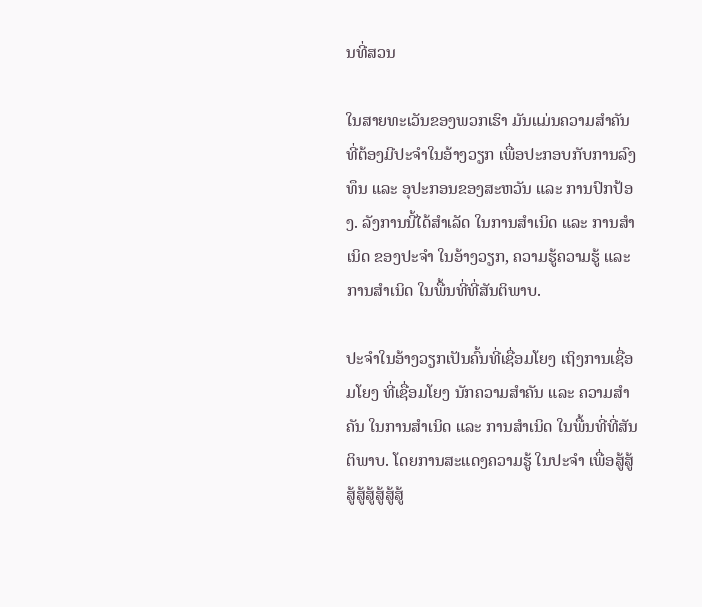ນທີ່ສວນ

ໃນສາຍທະເວັນຂອງພວກເຮົາ ມັນແມ່ນຄວາມສຳຄັນທີ່ຕ້ອງມີປະຈຳໃນອ້າງວຽກ ເພື່ອປະກອບກັບການລົງທຶນ ແລະ ອຸປະກອນຂອງສະຫວັນ ແລະ ການປົກປ້ອງ. ລັງການນີ້ໄດ້ສຳເລັດ ໃນການສຳເນິດ ແລະ ການສຳເນິດ ຂອງປະຈຳ ໃນອ້າງວຽກ, ຄວາມຮູ້ຄວາມຮູ້ ແລະ ການສຳເນິດ ໃນພື້ນທີ່ທີ່ສັນຕິພາບ.

ປະຈຳໃນອ້າງວຽກເປັນຄົ້ນທີ່ເຊື່ອມໂຍງ ເຖິງການເຊື່ອມໂຍງ ທີ່ເຊື່ອມໂຍງ ນັກຄວາມສຳຄັນ ແລະ ຄວາມສຳຄັນ ໃນການສຳເນິດ ແລະ ການສຳເນິດ ໃນພື້ນທີ່ທີ່ສັນຕິພາບ. ໂດຍການສະແດງຄວາມຮູ້ ໃນປະຈຳ ເພື່ອສູ້ສູ້ສູ້ສູ້ສູ້ສູ້ສູ້ສູ້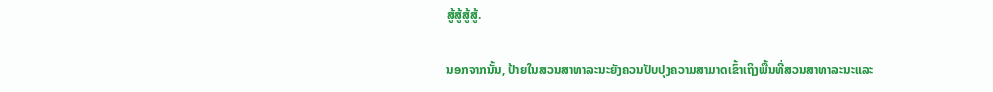ສູ້ສູ້ສູ້ສູ້.

ນອກຈາກນັ້ນ, ປ້າຍໃນສວນສາທາລະນະຍັງຄວນປັບປຸງຄວາມສາມາດເຂົ້າເຖິງພື້ນທີ່ສວນສາທາລະນະແລະ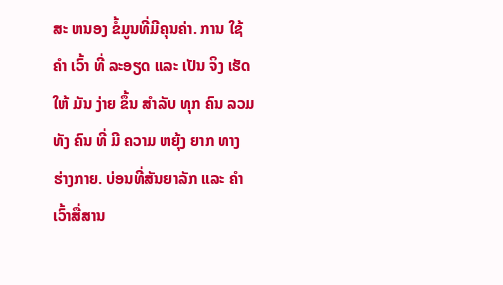ສະ ຫນອງ ຂໍ້ມູນທີ່ມີຄຸນຄ່າ. ການ ໃຊ້ ຄໍາ ເວົ້າ ທີ່ ລະອຽດ ແລະ ເປັນ ຈິງ ເຮັດໃຫ້ ມັນ ງ່າຍ ຂຶ້ນ ສໍາລັບ ທຸກ ຄົນ ລວມທັງ ຄົນ ທີ່ ມີ ຄວາມ ຫຍຸ້ງ ຍາກ ທາງ ຮ່າງກາຍ. ບ່ອນທີ່ສັນຍາລັກ ແລະ ຄໍາ ເວົ້າສື່ສານ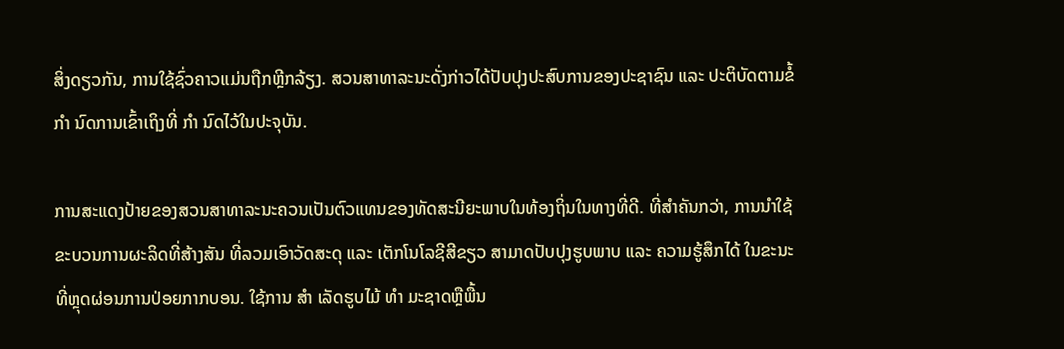ສິ່ງດຽວກັນ, ການໃຊ້ຊົ່ວຄາວແມ່ນຖືກຫຼີກລ້ຽງ. ສວນສາທາລະນະດັ່ງກ່າວໄດ້ປັບປຸງປະສົບການຂອງປະຊາຊົນ ແລະ ປະຕິບັດຕາມຂໍ້ ກໍາ ນົດການເຂົ້າເຖິງທີ່ ກໍາ ນົດໄວ້ໃນປະຈຸບັນ.

ການສະແດງປ້າຍຂອງສວນສາທາລະນະຄວນເປັນຕົວແທນຂອງທັດສະນີຍະພາບໃນທ້ອງຖິ່ນໃນທາງທີ່ດີ. ທີ່ສໍາຄັນກວ່າ, ການນໍາໃຊ້ຂະບວນການຜະລິດທີ່ສ້າງສັນ ທີ່ລວມເອົາວັດສະດຸ ແລະ ເຕັກໂນໂລຊີສີຂຽວ ສາມາດປັບປຸງຮູບພາບ ແລະ ຄວາມຮູ້ສຶກໄດ້ ໃນຂະນະທີ່ຫຼຸດຜ່ອນການປ່ອຍກາກບອນ. ໃຊ້ການ ສໍາ ເລັດຮູບໄມ້ ທໍາ ມະຊາດຫຼືພື້ນ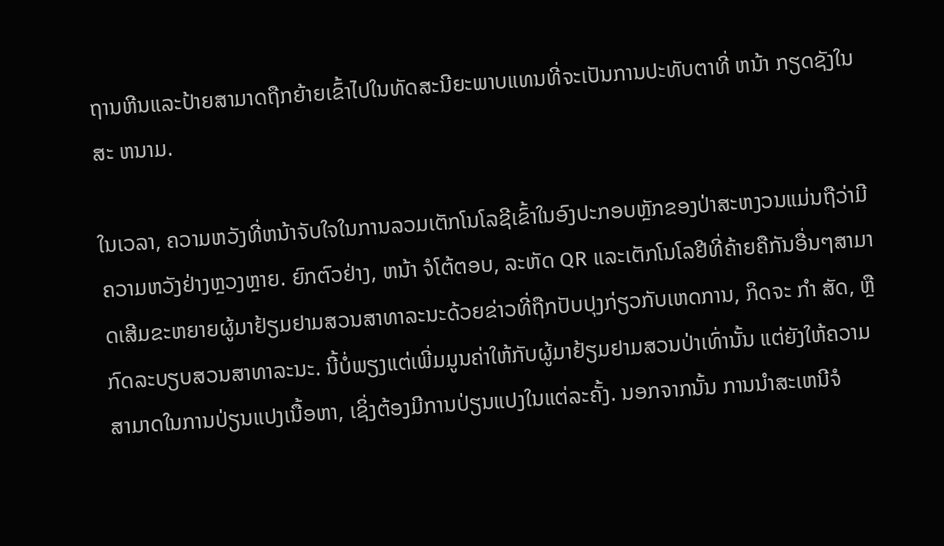ຖານຫີນແລະປ້າຍສາມາດຖືກຍ້າຍເຂົ້າໄປໃນທັດສະນີຍະພາບແທນທີ່ຈະເປັນການປະທັບຕາທີ່ ຫນ້າ ກຽດຊັງໃນສະ ຫນາມ.

ໃນເວລາ, ຄວາມຫວັງທີ່ຫນ້າຈັບໃຈໃນການລວມເຕັກໂນໂລຊີເຂົ້າໃນອົງປະກອບຫຼັກຂອງປ່າສະຫງວນແມ່ນຖືວ່າມີຄວາມຫວັງຢ່າງຫຼວງຫຼາຍ. ຍົກຕົວຢ່າງ, ຫນ້າ ຈໍໂຕ້ຕອບ, ລະຫັດ QR ແລະເຕັກໂນໂລຢີທີ່ຄ້າຍຄືກັນອື່ນໆສາມາດເສີມຂະຫຍາຍຜູ້ມາຢ້ຽມຢາມສວນສາທາລະນະດ້ວຍຂ່າວທີ່ຖືກປັບປຸງກ່ຽວກັບເຫດການ, ກິດຈະ ກໍາ ສັດ, ຫຼືກົດລະບຽບສວນສາທາລະນະ. ນີ້ບໍ່ພຽງແຕ່ເພີ່ມມູນຄ່າໃຫ້ກັບຜູ້ມາຢ້ຽມຢາມສວນປ່າເທົ່ານັ້ນ ແຕ່ຍັງໃຫ້ຄວາມສາມາດໃນການປ່ຽນແປງເນື້ອຫາ, ເຊິ່ງຕ້ອງມີການປ່ຽນແປງໃນແຕ່ລະຄັ້ງ. ນອກຈາກນັ້ນ ການນໍາສະເຫນີຈໍ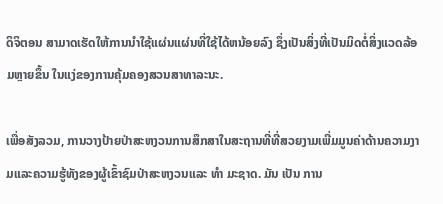ດິຈິຕອນ ສາມາດເຮັດໃຫ້ການນໍາໃຊ້ແຜ່ນແຜ່ນທີ່ໃຊ້ໄດ້ຫນ້ອຍລົງ ຊຶ່ງເປັນສິ່ງທີ່ເປັນມິດຕໍ່ສິ່ງແວດລ້ອມຫຼາຍຂຶ້ນ ໃນແງ່ຂອງການຄຸ້ມຄອງສວນສາທາລະນະ.

ເພື່ອສັງລວມ, ການວາງປ້າຍປ່າສະຫງວນການສຶກສາໃນສະຖານທີ່ທີ່ສວຍງາມເພີ່ມມູນຄ່າດ້ານຄວາມງາມແລະຄວາມຮູ້ທັງຂອງຜູ້ເຂົ້າຊົມປ່າສະຫງວນແລະ ທໍາ ມະຊາດ. ມັນ ເປັນ ການ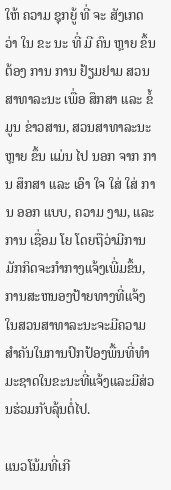ໃຫ້ ຄວາມ ຊຸກຍູ້ ທີ່ ຈະ ສັງເກດ ວ່າ ໃນ ຂະ ນະ ທີ່ ມີ ຄົນ ຫຼາຍ ຂຶ້ນ ຕ້ອງ ການ ການ ຢ້ຽມຢາມ ສວນສາທາລະນະ ເພື່ອ ສຶກສາ ແລະ ຂໍ້ ມູນ ຂ່າວສານ, ສວນສາທາລະນະ ຫຼາຍ ຂຶ້ນ ແມ່ນ ໄປ ນອກ ຈາກ ການ ສຶກສາ ແລະ ເອົາ ໃຈ ໃສ່ ໃສ່ ການ ອອກ ແບບ, ຄວາມ ງາມ, ແລະ ການ ເຊື່ອມ ໂຍ ໂດຍຖືວ່າມີການມັກກິດຈະກໍາກາງແຈ້ງເພີ່ມຂຶ້ນ, ການສະຫນອງປ້າຍທາງທີ່ແຈ້ງໃນສວນສາທາລະນະຈະມີຄວາມສໍາຄັນໃນການປົກປ້ອງພື້ນທີ່ທໍາມະຊາດໃນຂະນະທີ່ແຈ້ງແລະມີສ່ວນຮ່ວມກັບລຸ້ນຕໍ່ໄປ.

ແນວໂນ້ມທີ່ເກີ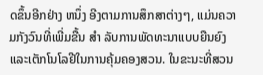ດຂຶ້ນອີກຢ່າງ ຫນຶ່ງ ອີງຕາມການສຶກສາຕ່າງໆ, ແມ່ນຄວາມກັງວົນທີ່ເພີ່ມຂື້ນ ສໍາ ລັບການພັດທະນາແບບຍືນຍົງແລະເຕັກໂນໂລຢີໃນການຄຸ້ມຄອງສວນ. ໃນຂະນະທີ່ສວນ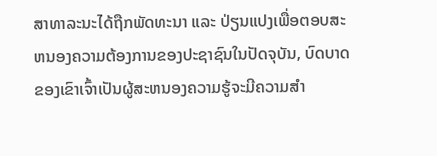ສາທາລະນະໄດ້ຖືກພັດທະນາ ແລະ ປ່ຽນແປງເພື່ອຕອບສະຫນອງຄວາມຕ້ອງການຂອງປະຊາຊົນໃນປັດຈຸບັນ, ບົດບາດຂອງເຂົາເຈົ້າເປັນຜູ້ສະຫນອງຄວາມຮູ້ຈະມີຄວາມສໍາ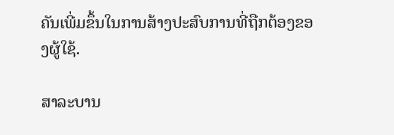ຄັນເພີ່ມຂຶ້ນໃນການສ້າງປະສົບການທີ່ຖືກຕ້ອງຂອງຜູ້ໃຊ້.

ສາລະບານ